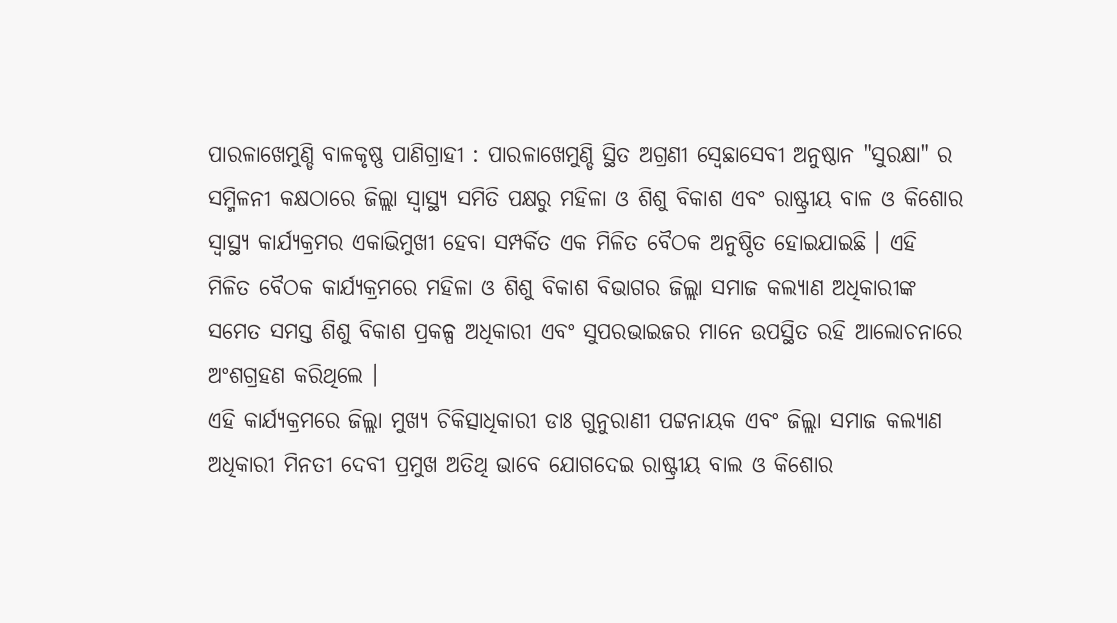ପାରଳାଖେମୁଣ୍ଡି ବାଳକୃଷ୍ଣ ପାଣିଗ୍ରାହୀ : ପାରଳାଖେମୁଣ୍ଡି ସ୍ଥିତ ଅଗ୍ରଣୀ ସ୍ବେଛାସେବୀ ଅନୁଷ୍ଠାନ "ସୁରକ୍ଷା" ର ସମ୍ମିଳନୀ କକ୍ଷଠାରେ ଜିଲ୍ଲା ସ୍ବାସ୍ଥ୍ୟ ସମିତି ପକ୍ଷରୁ ମହିଳା ଓ ଶିଶୁ ବିକାଶ ଏବଂ ରାଷ୍ଟ୍ରୀୟ ବାଳ ଓ କିଶୋର ସ୍ବାସ୍ଥ୍ୟ କାର୍ଯ୍ୟକ୍ରମର ଏକାଭିମୁଖୀ ହେବା ସମ୍ପର୍କିତ ଏକ ମିଳିତ ବୈଠକ ଅନୁଷ୍ଠିତ ହୋଇଯାଇଛି । ଏହି ମିଳିତ ବୈଠକ କାର୍ଯ୍ୟକ୍ରମରେ ମହିଳା ଓ ଶିଶୁ ବିକାଶ ବିଭାଗର ଜିଲ୍ଲା ସମାଜ କଲ୍ୟାଣ ଅଧିକାରୀଙ୍କ ସମେତ ସମସ୍ତ ଶିଶୁ ବିକାଶ ପ୍ରକଳ୍ପ ଅଧିକାରୀ ଏବଂ ସୁପରଭାଇଜର ମାନେ ଉପସ୍ଥିତ ରହି ଆଲୋଚନାରେ ଅଂଶଗ୍ରହଣ କରିଥିଲେ ।
ଏହି କାର୍ଯ୍ୟକ୍ରମରେ ଜିଲ୍ଲା ମୁଖ୍ୟ ଚିକିତ୍ସାଧିକାରୀ ଡାଃ ଗୁନୁରାଣୀ ପଟ୍ଟନାୟକ ଏବଂ ଜିଲ୍ଲା ସମାଜ କଲ୍ୟାଣ ଅଧିକାରୀ ମିନତୀ ଦେବୀ ପ୍ରମୁଖ ଅତିଥି ଭାବେ ଯୋଗଦେଇ ରାଷ୍ଟ୍ରୀୟ ବାଲ ଓ କିଶୋର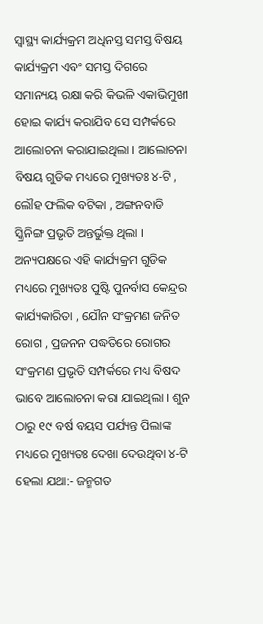ସ୍ବାସ୍ଥ୍ୟ କାର୍ଯ୍ୟକ୍ରମ ଅଧିନସ୍ତ ସମସ୍ତ ବିଷୟ କାର୍ଯ୍ୟକ୍ରମ ଏବଂ ସମସ୍ତ ଦିଗରେ ସମାନ୍ୟୟ ରକ୍ଷା କରି କିଭଳି ଏକାଭିମୁଖୀ ହୋଇ କାର୍ଯ୍ୟ କରାଯିବ ସେ ସମ୍ପର୍କରେ ଆଲୋଚନା କରାଯାଇଥିଲା । ଆଲୋଚନା ବିଷୟ ଗୁଡିକ ମଧ୍ୟରେ ମୁଖ୍ୟତଃ ୪-ଟି , ଲୌହ ଫଲିକ ବଟିକା , ଅଙ୍ଗନବାଡି ସ୍କ୍ରିନିଙ୍ଗ ପ୍ରଭୃତି ଅନ୍ତର୍ଭୁକ୍ତ ଥିଲା ।
ଅନ୍ୟପକ୍ଷରେ ଏହି କାର୍ଯ୍ୟକ୍ରମ ଗୁଡିକ ମଧ୍ୟରେ ମୁଖ୍ୟତଃ ପୁଷ୍ଟି ପୁନର୍ବାସ କେନ୍ଦ୍ରର କାର୍ଯ୍ୟକାରିତା , ଯୌନ ସଂକ୍ରମଣ ଜନିତ ରୋଗ , ପ୍ରଜନନ ପଦ୍ଧତିରେ ରୋଗର ସଂକ୍ରମଣ ପ୍ରଭୃତି ସମ୍ପର୍କରେ ମଧ୍ୟ ବିଷଦ ଭାବେ ଆଲୋଚନା କରା ଯାଇଥିଲା । ଶୁନ ଠାରୁ ୧୯ ବର୍ଷ ବୟସ ପର୍ଯ୍ୟନ୍ତ ପିଲାଙ୍କ ମଧ୍ୟରେ ମୁଖ୍ୟତଃ ଦେଖା ଦେଉଥିବା ୪-ଟି ହେଲା ଯଥା:- ଜନ୍ମଗତ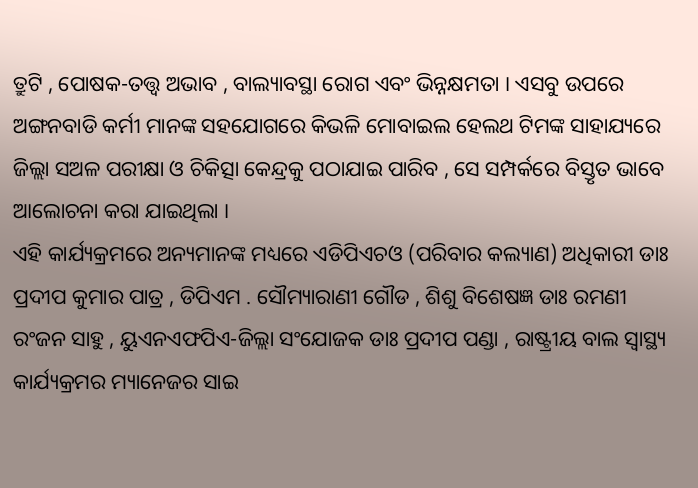ତ୍ରୁଟି , ପୋଷକ-ତତ୍ତ୍ୱ ଅଭାବ , ବାଲ୍ୟାବସ୍ଥା ରୋଗ ଏବଂ ଭିନ୍ନକ୍ଷମତା । ଏସବୁ ଉପରେ ଅଙ୍ଗନବାଡି କର୍ମୀ ମାନଙ୍କ ସହଯୋଗରେ କିଭଳି ମୋବାଇଲ ହେଲଥ ଟିମଙ୍କ ସାହାଯ୍ୟରେ ଜିଲ୍ଲା ସଅଳ ପରୀକ୍ଷା ଓ ଚିକିତ୍ସା କେନ୍ଦ୍ରକୁ ପଠାଯାଇ ପାରିବ , ସେ ସମ୍ପର୍କରେ ବିସ୍ତୃତ ଭାବେ ଆଲୋଚନା କରା ଯାଇଥିଲା ।
ଏହି କାର୍ଯ୍ୟକ୍ରମରେ ଅନ୍ୟମାନଙ୍କ ମଧ୍ୟରେ ଏଡିପିଏଚଓ (ପରିବାର କଲ୍ୟାଣ) ଅଧିକାରୀ ଡାଃ ପ୍ରଦୀପ କୁମାର ପାତ୍ର , ଡିପିଏମ . ସୌମ୍ୟାରାଣୀ ଗୌଡ , ଶିଶୁ ବିଶେଷଜ୍ଞ ଡାଃ ରମଣୀ ରଂଜନ ସାହୁ , ୟୁଏନଏଫପିଏ-ଜିଲ୍ଲା ସଂଯୋଜକ ଡାଃ ପ୍ରଦୀପ ପଣ୍ଡା , ରାଷ୍ଟ୍ରୀୟ ବାଲ ସ୍ବାସ୍ଥ୍ୟ କାର୍ଯ୍ୟକ୍ରମର ମ୍ୟାନେଜର ସାଇ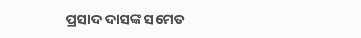ପ୍ରସାଦ ଦାସଙ୍କ ସମେତ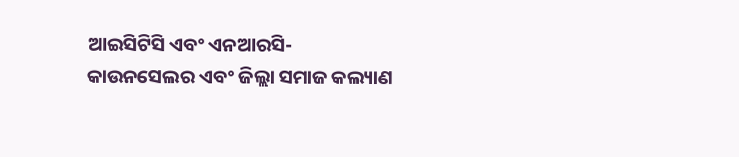ଆଇସିଟିସି ଏବଂ ଏନଆରସି- କାଉନସେଲର ଏବଂ ଜିଲ୍ଲା ସମାଜ କଲ୍ୟାଣ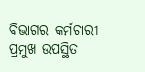ବିଭାଗର କର୍ମଚାରୀ ପ୍ରମୁଖ ଉପସ୍ଥିତ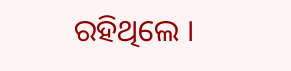ରହିଥିଲେ ।